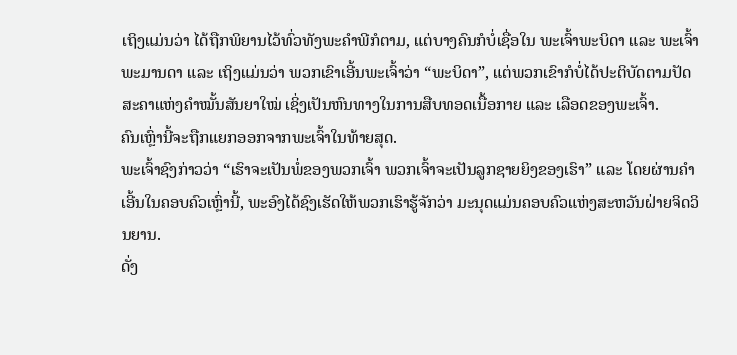ເຖິງແມ່ນວ່າ ໄດ້ຖືກພິຍານໄວ້ທົ່ວທັງພະຄໍາພີກໍຕາມ, ແຕ່ບາງຄົນກໍບໍ່ເຊື່ອໃນ ພະເຈົ້າພະບິດາ ແລະ ພະເຈົ້າພະມານດາ ແລະ ເຖິງແມ່ນວ່າ ພວກເຂົາເອີ້ນພະເຈົ້າວ່າ “ພະບິດາ”, ແຕ່ພວກເຂົາກໍບໍ່ໄດ້ປະຕິບັດຕາມປັດສະຄາແຫ່ງຄໍາໝັ້ນສັນຍາໃໝ່ ເຊິ່ງເປັນຫົນທາງໃນການສືບທອດເນື້ອກາຍ ແລະ ເລືອດຂອງພະເຈົ້າ.
ຄົນເຫຼົ່ານີ້ຈະຖືກແຍກອອກຈາກພະເຈົ້າໃນທ້າຍສຸດ.
ພະເຈົ້າຊົງກ່າວວ່າ “ເຮົາຈະເປັນພໍ່ຂອງພວກເຈົ້າ ພວກເຈົ້າຈະເປັນລູກຊາຍຍິງຂອງເຮົາ” ແລະ ໂດຍຜ່ານຄໍາເອີ້ນໃນຄອບຄົວເຫຼົ່ານີ້, ພະອົງໄດ້ຊົງເຮັດໃຫ້ພວກເຮົາຮູ້ຈັກວ່າ ມະນຸດແມ່ນຄອບຄົວແຫ່ງສະຫວັນຝ່າຍຈິດວິນຍານ.
ດັ່ງ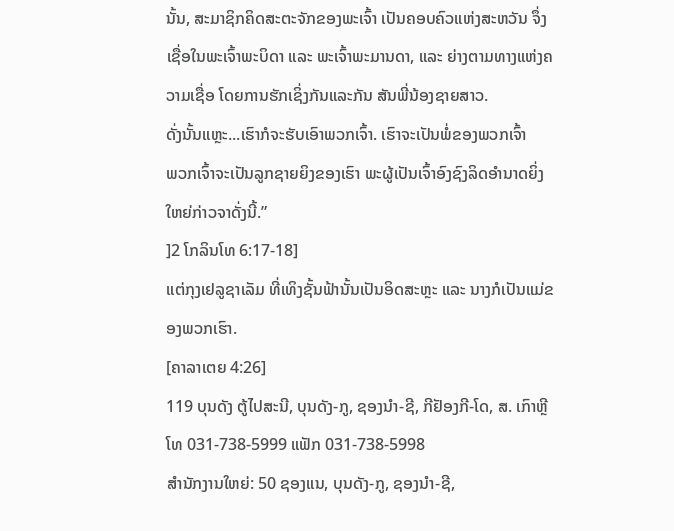ນັ້ນ, ສະມາຊິກຄິດສະຕະຈັກຂອງພະເຈົ້າ ເປັນຄອບຄົວແຫ່ງສະຫວັນ ຈຶ່ງເຊື່ອໃນພະເຈົ້າພະບິດາ ແລະ ພະເຈົ້າພະມານດາ, ແລະ ຍ່າງຕາມທາງແຫ່ງຄວາມເຊື່ອ ໂດຍການຮັກເຊິ່ງກັນແລະກັນ ສັນພີ່ນ້ອງຊາຍສາວ.
ດັ່ງນັ້ນແຫຼະ...ເຮົາກໍຈະຮັບເອົາພວກເຈົ້າ. ເຮົາຈະເປັນພໍ່ຂອງພວກເຈົ້າ
ພວກເຈົ້າຈະເປັນລູກຊາຍຍິງຂອງເຮົາ ພະຜູ້ເປັນເຈົ້າອົງຊົງລິດອໍານາດຍິ່ງໃຫຍ່ກ່າວຈາດັ່ງນີ້.”
]2 ໂກລິນໂທ 6:17-18]
ແຕ່ກຸງເຢລູຊາເລັມ ທີ່ເທິງຊັ້ນຟ້ານັ້ນເປັນອິດສະຫຼະ ແລະ ນາງກໍເປັນແມ່ຂອງພວກເຮົາ.
[ຄາລາເຕຍ 4:26]
119 ບຸນດັງ ຕູ້ໄປສະນີ, ບຸນດັງ-ກູ, ຊອງນຳ-ຊີ, ກີຢັອງກີ-ໂດ, ສ. ເກົາຫຼີ
ໂທ 031-738-5999 ແຟັກ 031-738-5998
ສໍານັກງານໃຫຍ່: 50 ຊອງແນ, ບຸນດັງ-ກູ, ຊອງນຳ-ຊີ,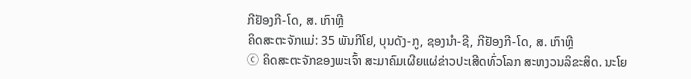ກີຢັອງກີ-ໂດ, ສ. ເກົາຫຼີ
ຄິດສະຕະຈັກແມ່: 35 ພັນກີໂຢ, ບຸນດັງ-ກູ, ຊອງນຳ-ຊີ, ກີຢັອງກີ-ໂດ, ສ. ເກົາຫຼີ
ⓒ ຄິດສະຕະຈັກຂອງພະເຈົ້າ ສະມາຄົມເຜີຍແຜ່ຂ່າວປະເສີດທົ່ວໂລກ ສະຫງວນລິຂະສິດ. ນະໂຍ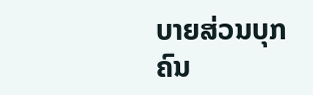ບາຍສ່ວນບຸກຄົນ